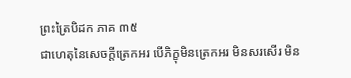ព្រះត្រៃបិដក ភាគ ៣៥
ជាហេតុនៃសេចក្តីត្រេកអរ បើភិក្ខុមិនត្រេកអរ មិនសរសើរ មិន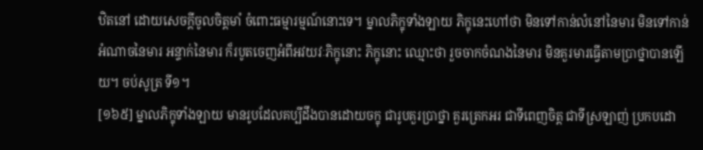ឋិតនៅ ដោយសេចក្តីចូលចិត្តមាំ ចំពោះធម្មារម្មណ៍នោះទេ។ ម្នាលភិក្ខុទាំងឡាយ ភិក្ខុនេះហៅថា មិនទៅកាន់លំនៅនៃមារ មិនទៅកាន់អំណាចនៃមារ អន្ទាក់នៃមារ ក៏របូតចេញអំពីអវយវៈភិក្ខុនោះ ភិក្ខុនោះ ឈ្មោះថា រួចចាកចំណងនៃមារ មិនគួរមារធ្វើតាមប្រាថ្នាបានឡើយ។ ចប់សូត្រ ទី១។
[១៦៥] ម្នាលភិក្ខុទាំងឡាយ មានរូបដែលគប្បីដឹងបានដោយចក្ខុ ជារូបគួរប្រាថ្នា គួរត្រេកអរ ជាទីពេញចិត្ត ជាទីស្រឡាញ់ ប្រកបដោ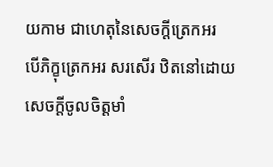យកាម ជាហេតុនៃសេចក្តីត្រេកអរ បើភិក្ខុត្រេកអរ សរសើរ ឋិតនៅដោយសេចក្តីចូលចិត្តមាំ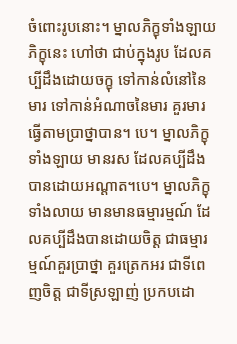ចំពោះរូបនោះ។ ម្នាលភិក្ខុទាំងឡាយ ភិក្ខុនេះ ហៅថា ជាប់ក្នុងរូប ដែលគប្បីដឹងដោយចក្ខុ ទៅកាន់លំនៅនៃមារ ទៅកាន់អំណាចនៃមារ គួរមារធ្វើតាមប្រាថ្នាបាន។ បេ។ ម្នាលភិក្ខុទាំងឡាយ មានរស ដែលគប្បីដឹងបានដោយអណ្តាត។បេ។ ម្នាលភិក្ខុទាំងលាយ មានមានធម្មារម្មណ៍ ដែលគប្បីដឹងបានដោយចិត្ត ជាធម្មារម្មណ៍គួរប្រាថ្នា គួរត្រេកអរ ជាទីពេញចិត្ត ជាទីស្រឡាញ់ ប្រកបដោ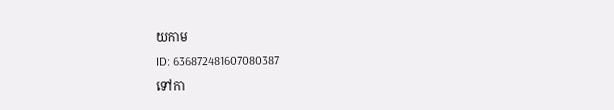យកាម
ID: 636872481607080387
ទៅកា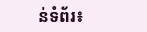ន់ទំព័រ៖